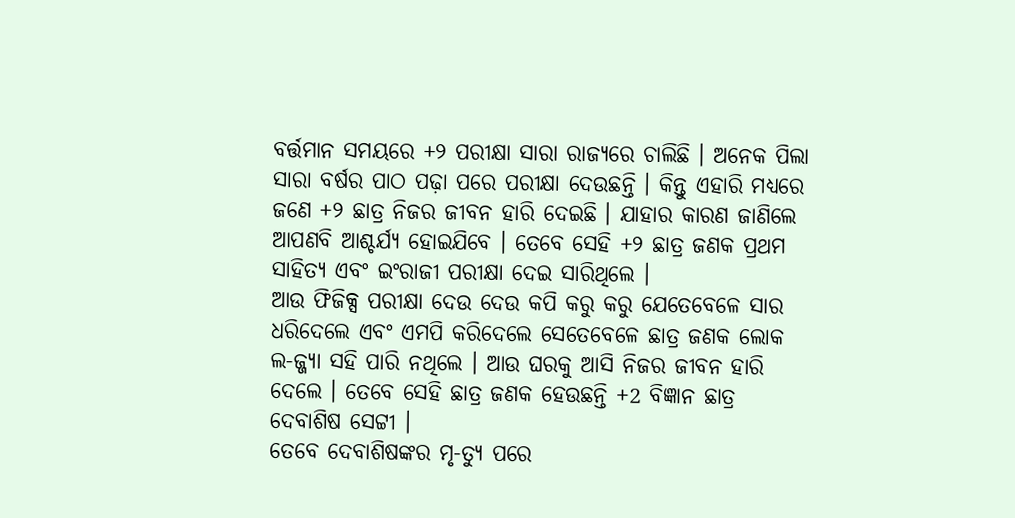ବର୍ତ୍ତମାନ ସମୟରେ +୨ ପରୀକ୍ଷା ସାରା ରାଜ୍ୟରେ ଚାଲିଛି । ଅନେକ ପିଲା ସାରା ବର୍ଷର ପାଠ ପଢ଼ା ପରେ ପରୀକ୍ଷା ଦେଉଛନ୍ତି । କିନ୍ତୁ ଏହାରି ମଧ୍ୟରେ ଜଣେ +୨ ଛାତ୍ର ନିଜର ଜୀବନ ହାରି ଦେଇଛି । ଯାହାର କାରଣ ଜାଣିଲେ ଆପଣବି ଆଶ୍ଚର୍ଯ୍ୟ ହୋଇଯିବେ । ତେବେ ସେହି +୨ ଛାତ୍ର ଜଣକ ପ୍ରଥମ ସାହିତ୍ୟ ଏବଂ ଇଂରାଜୀ ପରୀକ୍ଷା ଦେଇ ସାରିଥିଲେ ।
ଆଉ ଫିଜିକ୍ସ ପରୀକ୍ଷା ଦେଉ ଦେଉ କପି କରୁ କରୁ ଯେତେବେଳେ ସାର ଧରିଦେଲେ ଏବଂ ଏମପି କରିଦେଲେ ସେତେବେଳେ ଛାତ୍ର ଜଣକ ଲୋକ ଲ-ଜ୍ଜ୍ୟା ସହି ପାରି ନଥିଲେ । ଆଉ ଘରକୁ ଆସି ନିଜର ଜୀବନ ହାରି ଦେଲେ । ତେବେ ସେହି ଛାତ୍ର ଜଣକ ହେଉଛନ୍ତି +2 ବିଜ୍ଞାନ ଛାତ୍ର ଦେବାଶିଷ ସେଟ୍ଟୀ ।
ତେବେ ଦେବାଶିଷଙ୍କର ମୃ-ତ୍ୟୁ ପରେ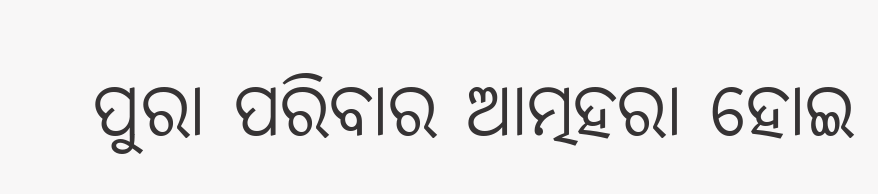ପୁରା ପରିବାର ଆତ୍ମହରା ହୋଇ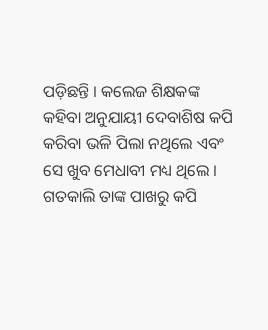ପଡ଼ିଛନ୍ତି । କଲେଜ ଶିକ୍ଷକଙ୍କ କହିବା ଅନୁଯାୟୀ ଦେବାଶିଷ କପି କରିବା ଭଳି ପିଲା ନଥିଲେ ଏବଂ ସେ ଖୁବ ମେଧାବୀ ମଧ୍ୟ ଥିଲେ । ଗତକାଲି ତାଙ୍କ ପାଖରୁ କପି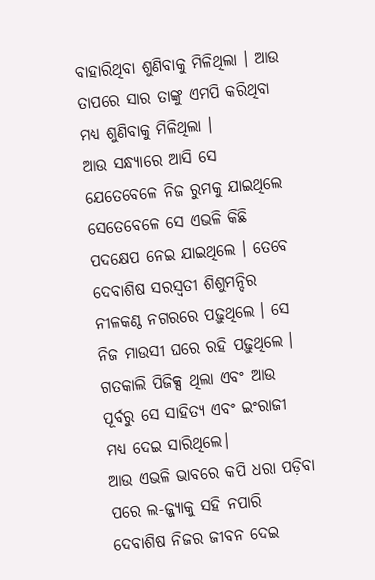ବାହାରିଥିବା ଶୁଣିବାକୁ ମିଳିଥିଲା । ଆଉ ତାପରେ ସାର ତାଙ୍କୁ ଏମପି କରିଥିବା ମଧ୍ୟ ଶୁଣିବାକୁ ମିଳିଥିଲା ।
ଆଉ ସନ୍ଧ୍ୟାରେ ଆସି ସେ ଯେତେବେଳେ ନିଜ ରୁମକୁ ଯାଇଥିଲେ ସେତେବେଳେ ସେ ଏଭଳି କିଛି ପଦକ୍ଷେପ ନେଇ ଯାଇଥିଲେ । ତେବେ ଦେବାଶିଷ ସରସ୍ୱତୀ ଶିଶୁମନ୍ଦିର ନୀଳକଣ୍ଠ ନଗରରେ ପଢ଼ୁଥିଲେ । ସେ ନିଜ ମାଉସୀ ଘରେ ରହି ପଢ଼ୁଥିଲେ । ଗତକାଲି ପିଜିକ୍ସ ଥିଲା ଏବଂ ଆଉ ପୂର୍ବରୁ ସେ ସାହିତ୍ୟ ଏବଂ ଇଂରାଜୀ ମଧ୍ୟ ଦେଇ ସାରିଥିଲେ।
ଆଉ ଏଭଳି ଭାବରେ କପି ଧରା ପଡ଼ିବା ପରେ ଲ-ଜ୍ଜ୍ୟାକୁ ସହି ନପାରି ଦେବାଶିଷ ନିଜର ଜୀବନ ଦେଇ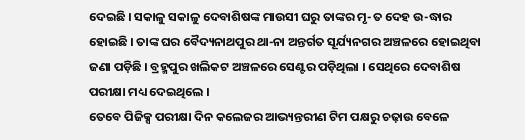ଦେଇଛି । ସକାଳୁ ସକାଳୁ ଦେବାଶିଷଙ୍କ ମାଉସୀ ଘରୁ ତାଙ୍କର ମୃ-ତ ଦେହ ଉ-ଦ୍ଧାର ହୋଇଛି । ତାଙ୍କ ଘର ବୈଦ୍ୟନାଥପୁର ଥା-ନା ଅନ୍ତର୍ଗତ ସୂର୍ଯ୍ୟନଗର ଅଞ୍ଚଳରେ ହୋଇଥିବା ଜଣା ପଡ଼ିଛି । ବ୍ରହ୍ମପୁର ଖଲିକଟ ଅଞ୍ଚଳରେ ସେଣ୍ଟର ପଡ଼ିଥିଲା । ସେଥିରେ ଦେବାଶିଷ ପରୀକ୍ଷା ମଧ୍ୟ ଦେଇଥିଲେ ।
ତେବେ ପିଜିକ୍ସ ପରୀକ୍ଷା ଦିନ କଲେଜର ଆଭ୍ୟନ୍ତରୀଣ ଟିମ ପକ୍ଷରୁ ଚଢ଼ାଉ ବେଳେ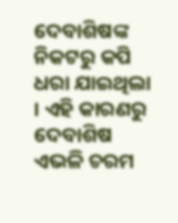ଦେବାଶିଷଙ୍କ ନିକଟରୁ କପି ଧରା ଯାଇଥିଲା । ଏହି କାରଣରୁ ଦେବାଶିଷ ଏଭଳି ଚରମ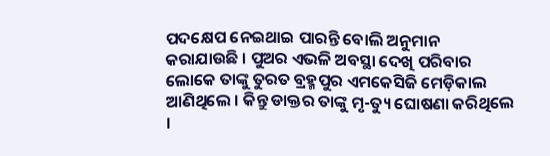ପଦକ୍ଷେପ ନେଇଥାଇ ପାରନ୍ତି ବୋଲି ଅନୁମାନ କରାଯାଉଛି । ପୁଅର ଏଭଳି ଅବସ୍ଥା ଦେଖି ପରିବାର ଲୋକେ ତାଙ୍କୁ ତୁରତ ବ୍ରହ୍ମପୁର ଏମକେସିଜି ମେଡ଼ିକାଲ ଆଣିଥିଲେ । କିନ୍ତୁ ଡାକ୍ତର ତାଙ୍କୁ ମୃ-ତ୍ୟୁ ଘୋଷଣା କରିଥିଲେ ।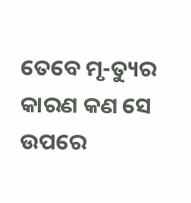ତେବେ ମୃ-ତ୍ୟୁର କାରଣ କଣ ସେ ଉପରେ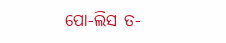ପୋ-ଲିସ ତ-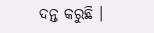ଦନ୍ତ କରୁଛି ।